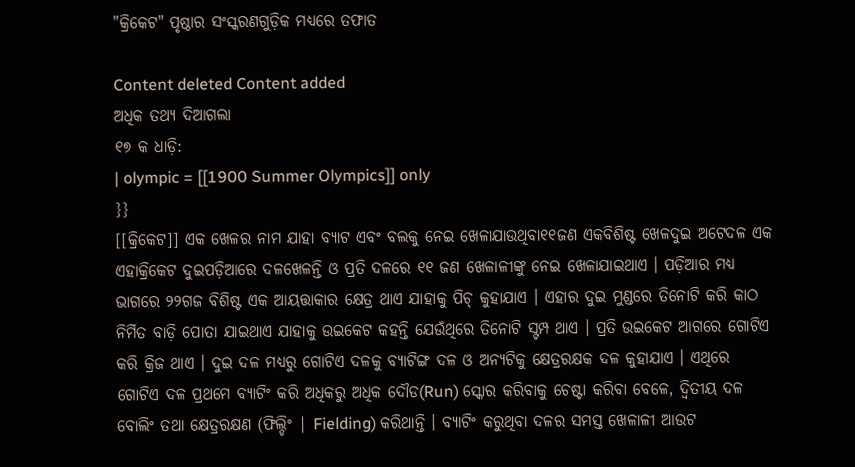"କ୍ରିକେଟ" ପୃଷ୍ଠାର ସଂସ୍କରଣ‌ଗୁଡ଼ିକ ମଧ୍ୟରେ ତଫାତ

Content deleted Content added
ଅଧିକ ତ‌ଥ୍ୟ ଦିଆଗଲା
୧୭ କ ଧାଡ଼ି:
| olympic = [[1900 Summer Olympics]] only
}}
[[କ୍ରିକେଟ]] ଏକ ଖେଳର ନାମ ଯାହା ବ୍ୟାଟ ଏବଂ ବଲକୁ ନେଇ ଖେଳାଯାଉଥିବା୧୧ଜଣ ଏକବିଶିଷ୍ଟ ଖେଳଦୁଇ ଅଟେଦଳ ଏକ ଏହାକ୍ରିକେଟ ଦୁଇପଡ଼ିଆରେ ଦଳଖେଳନ୍ତି ଓ ପ୍ରତି ଦଳରେ ୧୧ ଜଣ ଖେଳାଳୀଙ୍କୁ ନେଇ ଖେଳାଯାଇଥାଏ । ପଡ଼ିଆର ମଧ୍ୟ ଭାଗରେ ୨୨ଗଜ ବିଶିଷ୍ଟ ଏକ ଆୟତ୍ତାକାର କ୍ଷେତ୍ର ଥାଏ ଯାହାକୁ ପିଚ୍ କୁହାଯାଏ । ଏହାର ଦୁଇ ମୁଣ୍ଡରେ ତିନୋଟି କରି କାଠ ନିର୍ମିତ ବାଡ଼ି ପୋତା ଯାଇଥାଏ ଯାହାକୁ ଉଇକେଟ କ‌ହନ୍ତି ଯେଉଁଥିରେ ତିନୋଟି ସ୍ଟମ୍ପ ଥାଏ । ପ୍ରତି ଉଇକେଟ ଆଗରେ ଗୋଟିଏ କରି କ୍ରିଜ ଥାଏ । ଦୁଇ ଦଳ ମଧ୍ୟରୁ ଗୋଟିଏ ଦଳକୁ ବ୍ୟାଟିଙ୍ଗ ଦଳ ଓ ଅନ୍ୟଟିକୁ କ୍ଷେତ୍ରରକ୍ଷକ ଦଳ କୁହାଯାଏ । ଏଥିରେ ଗୋଟିଏ ଦଳ ପ୍ରଥମେ ବ୍ୟାଟିଂ କରି ଅଧିକରୁ ଅଧିକ ଦୌଡ(Run) ସ୍କୋର କରିବାକୁ ଚେଷ୍ଟା କରିବା ବେଳେ, ଦ୍ଵିତୀୟ ଦଳ ବୋଲିଂ ତଥା କ୍ଷେତ୍ରରକ୍ଷଣ (ଫିଲ୍ଡିଂ | Fielding) କରିଥାନ୍ତି । ବ୍ୟାଟିଂ କରୁଥିବା ଦଳର ସମସ୍ତ ଖେଳାଳୀ ଆଉଟ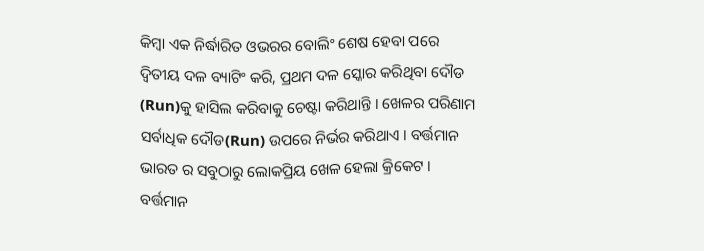କିମ୍ବା ଏକ ନିର୍ଦ୍ଧାରିତ ଓଭରର ବୋଲିଂ ଶେଷ ହେବା ପରେ ଦ୍ଵିତୀୟ ଦଳ ବ୍ୟାଟିଂ କରି, ପ୍ରଥମ ଦଳ ସ୍କୋର କରିଥିବା ଦୌଡ (Run)କୁ ହାସିଲ କରିବାକୁ ଚେଷ୍ଟା କରିଥାନ୍ତି । ଖେଳର ପରିଣାମ ସର୍ବାଧିକ ଦୌଡ(Run) ଉପରେ ନିର୍ଭର କରିଥାଏ । ବର୍ତ୍ତମାନ ଭାରତ ର ସବୁଠାରୁ ଲୋକପ୍ରିୟ ଖେଳ ହେଲା କ୍ରିକେଟ । ବର୍ତ୍ତମାନ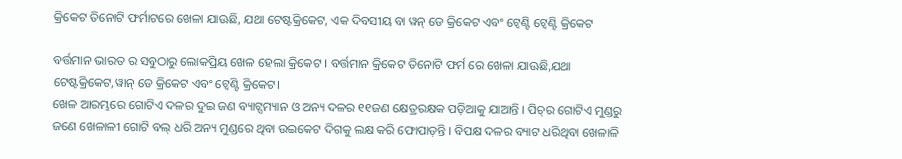କ୍ରିକେଟ ତିନୋଟି ଫର୍ମାଟରେ ଖେଳା ଯାଊଛି, ଯଥା ଟେଷ୍ଟକ୍ରିକେଟ, ଏକ ଦିବସୀୟ ବା ୱନ୍ ଡେ କ୍ରିକେଟ ଏବଂ ଟ୍ୱେଣ୍ଟି ଟ୍ୱେଣ୍ଟି କ୍ରିକେଟ

ବର୍ତ୍ତମାନ ଭାରତ ର ସବୁଠାରୁ ଲୋକପ୍ରିୟ ଖେଳ ହେଲା କ୍ରିକେଟ । ବର୍ତ୍ତମାନ କ୍ରିକେଟ ତିନୋଟି ଫର୍ମ ରେ ଖେଳା ଯାଊଛି,ଯଥା ଟେଷ୍ଟକ୍ରିକେଟ,ୱାନ୍ ଡେ କ୍ରିକେଟ ଏବଂ ଟ୍ବେଣ୍ଟି କ୍ରିକେଟ।
ଖେଳ ଆରମ୍ଭରେ ଗୋଟିଏ ଦଳର ଦୁଇ ଜଣ ବ୍ୟାଟ୍ସମ୍ୟାନ ଓ ଅନ୍ୟ ଦଳର ୧୧ଜଣ କ୍ଷେତ୍ରରକ୍ଷକ ପଡ଼ିଆକୁ ଯାଆନ୍ତି । ପିଚ୍‌ର ଗୋଟିଏ ମୁଣ୍ଡରୁ ଜଣେ ଖେଳାଳୀ ଗୋଟି ବଲ୍ ଧରି ଅନ୍ୟ ମୁଣ୍ଡରେ ଥିବା ଉଇକେଟ ଦିଗକୁ ଲକ୍ଷ କରି ଫୋପାଡ଼ନ୍ତି । ବିପକ୍ଷ ଦଳର ବ୍ୟାଟ ଧରିଥିବା ଖେଳାଳି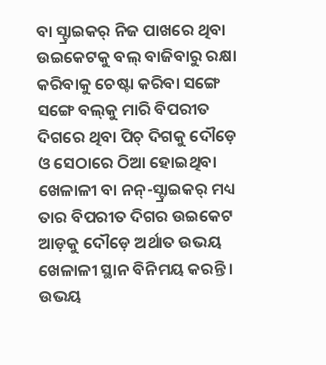ବା ସ୍ଟ୍ରାଇକର୍ ନିଜ ପାଖରେ ଥିବା ଉଇକେଟକୁ ବଲ୍ ବାଜିବାରୁ ରକ୍ଷା କରିବାକୁ ଚେଷ୍ଟା କରିବା ସଙ୍ଗେ ସଙ୍ଗେ ବଲ୍‌କୁ ମାରି ବିପରୀତ ଦିଗରେ ଥିବା ପିଚ୍‌ ଦିଗକୁ ଦୌଡ଼େ ଓ ସେଠାରେ ଠିଆ ହୋଇଥିବା ଖେଳାଳୀ ବା ନନ୍-ସ୍ଟ୍ରାଇକର୍ ମଧ୍ୟ ତାର ବିପରୀତ ଦିଗର ଉଇକେଟ ଆଡ଼କୁ ଦୌଡ଼େ ଅର୍ଥାତ ଉଭୟ ଖେଳାଳୀ ସ୍ଥାନ ବିନିମୟ କରନ୍ତି । ଉଭୟ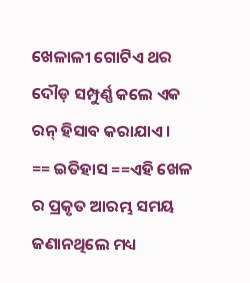ଖେଳାଳୀ ଗୋଟିଏ ଥର ଦୌଡ଼ ସମ୍ପୁର୍ଣ୍ଣ କଲେ ଏକ ରନ୍ ହିସାବ କରାଯାଏ ।
== ଇତିହାସ ==ଏହି ଖେଳ ର ପ୍ରକୃତ ଆରମ୍ଭ ସମୟ ଜଣାନଥିଲେ ମଧ୍ୟ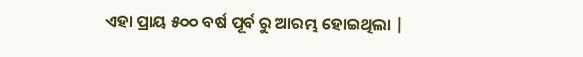ଏହା ପ୍ରାୟ ୫୦୦ ବର୍ଷ ପୂର୍ବ ରୁ ଆରମ୍ଭ ହୋଇଥିଲା |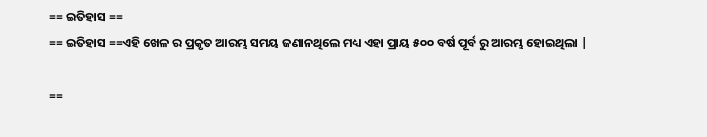== ଇତିହାସ ==
== ଇତିହାସ ==ଏହି ଖେଳ ର ପ୍ରକୃତ ଆରମ୍ଭ ସମୟ ଜଣାନଥିଲେ ମଧ୍ୟ ଏହା ପ୍ରାୟ ୫୦୦ ବର୍ଷ ପୂର୍ବ ରୁ ଆରମ୍ଭ ହୋଇଥିଲା |

==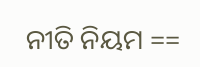ନୀତି ନିୟମ ==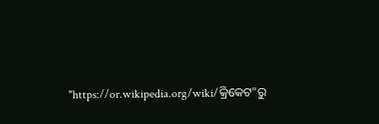"https://or.wikipedia.org/wiki/କ୍ରିକେଟ"ରୁ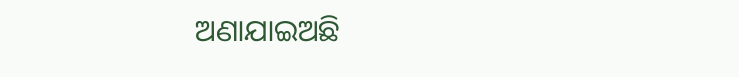ଅଣାଯାଇଅଛି